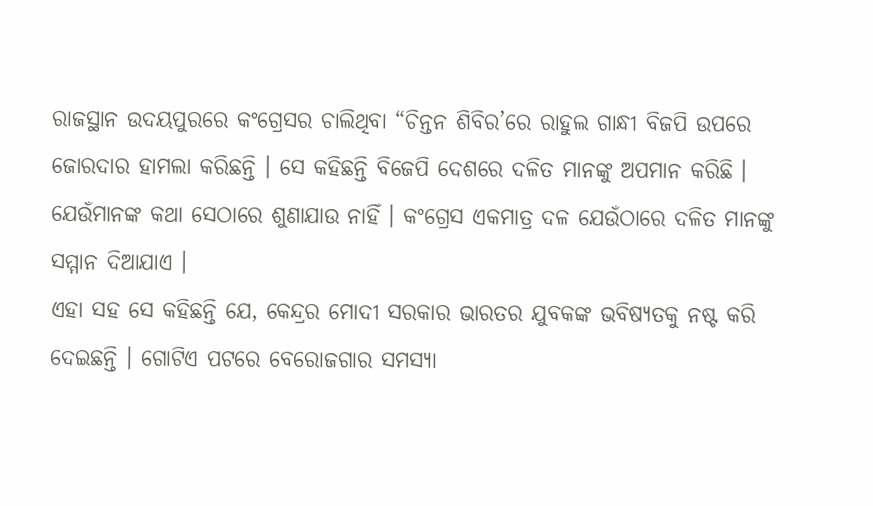ରାଜସ୍ଥାନ ଉଦୟପୁରରେ କଂଗ୍ରେସର ଚାଲିଥିବା “ଚିନ୍ତନ ଶିବିର’ରେ ରାହୁଲ ଗାନ୍ଧୀ ବିଜପି ଉପରେ ଜୋରଦାର ହାମଲା କରିଛନ୍ତି । ସେ କହିଛନ୍ତି ବିଜେପି ଦେଶରେ ଦଳିତ ମାନଙ୍କୁ ଅପମାନ କରିଛି । ଯେଉଁମାନଙ୍କ କଥା ସେଠାରେ ଶୁଣାଯାଉ ନାହିଁ । କଂଗ୍ରେସ ଏକମାତ୍ର ଦଳ ଯେଉଁଠାରେ ଦଳିତ ମାନଙ୍କୁ ସମ୍ମାନ ଦିଆଯାଏ ।
ଏହା ସହ ସେ କହିଛନ୍ତି ଯେ, କେନ୍ଦ୍ରର ମୋଦୀ ସରକାର ଭାରତର ଯୁବକଙ୍କ ଭବିଷ୍ୟତକୁ ନଷ୍ଟ କରି ଦେଇଛନ୍ତି । ଗୋଟିଏ ପଟରେ ବେରୋଜଗାର ସମସ୍ୟା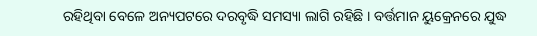ରହିଥିବା ବେଳେ ଅନ୍ୟପଟରେ ଦରବୃଦ୍ଧି ସମସ୍ୟା ଲାଗି ରହିଛି । ବର୍ତ୍ତମାନ ୟୁକ୍ରେନରେ ଯୁଦ୍ଧ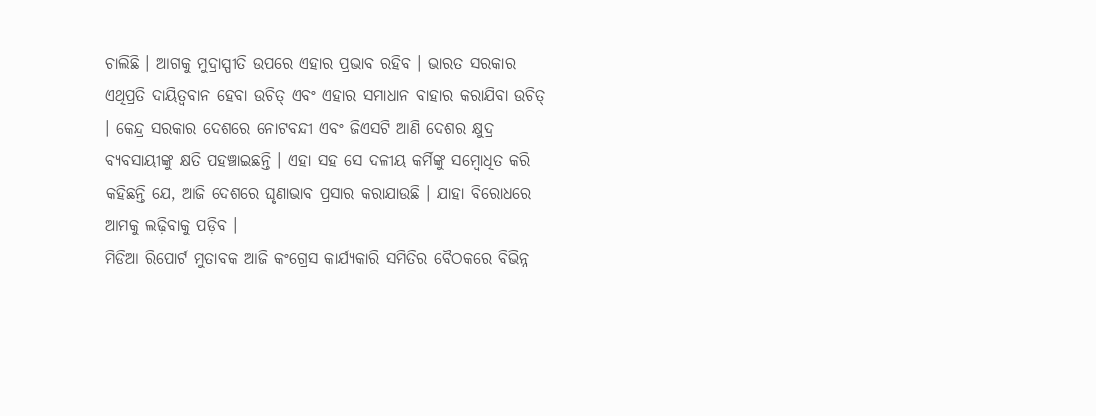ଚାଲିଛି । ଆଗକୁ ମୁଦ୍ରାସ୍ପୀତି ଉପରେ ଏହାର ପ୍ରଭାବ ରହିବ । ଭାରତ ସରକାର ଏଥିପ୍ରତି ଦାୟିତ୍ୱବାନ ହେବା ଉଚିତ୍ ଏବଂ ଏହାର ସମାଧାନ ବାହାର କରାଯିବା ଉଚିତ୍ । କେନ୍ଦ୍ର ସରକାର ଦେଶରେ ନୋଟବନ୍ଦୀ ଏବଂ ଜିଏସଟି ଆଣି ଦେଶର କ୍ଷୁଦ୍ର ବ୍ୟବସାୟୀଙ୍କୁ କ୍ଷତି ପହଞ୍ଚାଇଛନ୍ତି । ଏହା ସହ ସେ ଦଳୀୟ କର୍ମିଙ୍କୁ ସମ୍ବୋଧିତ କରି କହିଛନ୍ତି ଯେ, ଆଜି ଦେଶରେ ଘୃଣାଭାବ ପ୍ରସାର କରାଯାଉଛି । ଯାହା ବିରୋଧରେ ଆମକୁ ଲଢ଼ିବାକୁ ପଡ଼ିବ ।
ମିଡିଆ ରିପୋର୍ଟ ମୁତାବକ ଆଜି କଂଗ୍ରେସ କାର୍ଯ୍ୟକାରି ସମିତିର ବୈଠକରେ ବିଭିନ୍ନ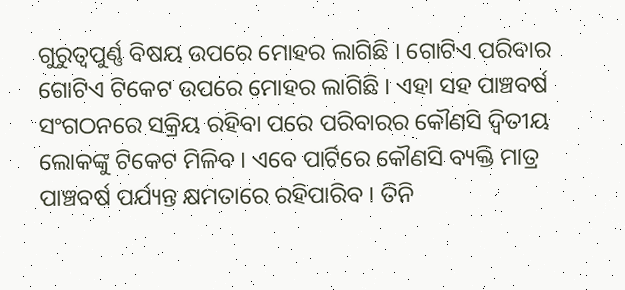ଗୁରୁତ୍ୱପୁର୍ଣ୍ଣ ବିଷୟ ଉପରେ ମୋହର ଲାଗିଛି । ଗୋଟିଏ ପରିବାର ଗୋଟିଏ ଟିକେଟ ଉପରେ ମୋହର ଲାଗିଛି । ଏହା ସହ ପାଞ୍ଚବର୍ଷ ସଂଗଠନରେ ସକ୍ରିୟ ରହିବା ପରେ ପରିବାରର କୌଣସି ଦ୍ୱିତୀୟ ଲୋକଙ୍କୁ ଟିକେଟ ମିଳିବ । ଏବେ ପାର୍ଟିରେ କୌଣସି ବ୍ୟକ୍ତି ମାତ୍ର ପାଞ୍ଚବର୍ଷ ପର୍ଯ୍ୟନ୍ତ କ୍ଷମତାରେ ରହିପାରିବ । ତିନି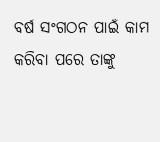ବର୍ଷ ସଂଗଠନ ପାଇଁ କାମ କରିବା ପରେ ତାଙ୍କୁ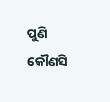ପୁଣି କୌଣସି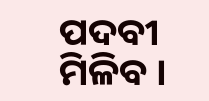ପଦବୀ ମିଳିବ ।